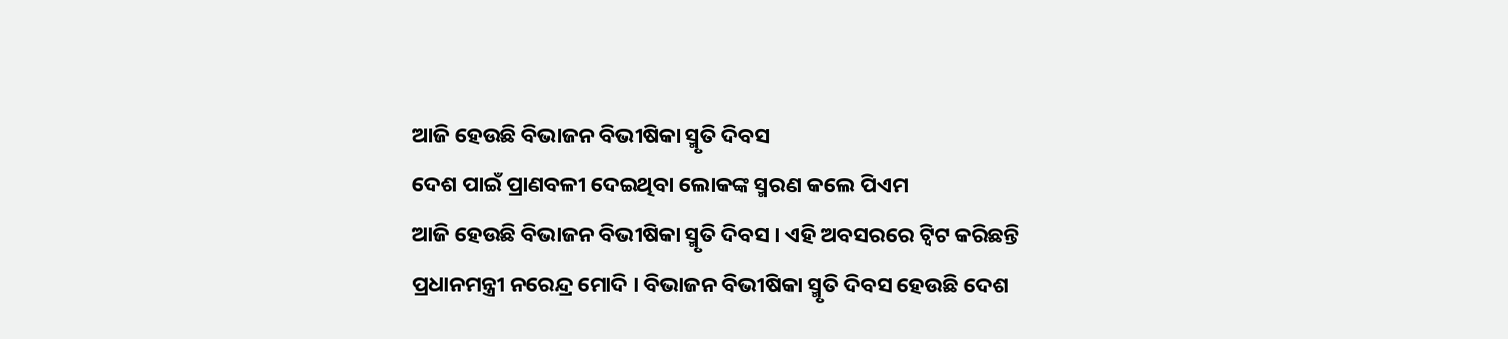ଆଜି ହେଉଛି ବିଭାଜନ ବିଭୀଷିକା ସ୍ମୃତି ଦିବସ
ଦେଶ ପାଇଁ ପ୍ରାଣବଳୀ ଦେଇଥିବା ଲୋକଙ୍କ ସ୍ମରଣ କଲେ ପିଏମ
ଆଜି ହେଉଛି ବିଭାଜନ ବିଭୀଷିକା ସ୍ମୃତି ଦିବସ । ଏହି ଅବସରରେ ଟ୍ୱିଟ କରିଛନ୍ତି ପ୍ରଧାନମନ୍ତ୍ରୀ ନରେନ୍ଦ୍ର ମୋଦି । ବିଭାଜନ ବିଭୀଷିକା ସ୍ମୃତି ଦିବସ ହେଉଛି ଦେଶ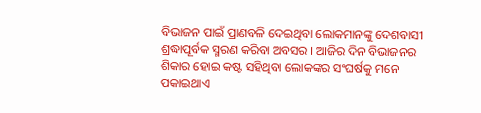ବିଭାଜନ ପାଇଁ ପ୍ରାଣବଳି ଦେଇଥିବା ଲୋକମାନଙ୍କୁ ଦେଶବାସୀ ଶ୍ରଦ୍ଧାପୂର୍ବକ ସ୍ମରଣ କରିବା ଅବସର । ଆଜିର ଦିନ ବିଭାଜନର ଶିକାର ହୋଇ କଷ୍ଟ ସହିଥିବା ଲୋକଙ୍କର ସଂଘର୍ଷକୁ ମନେ ପକାଇଥାଏ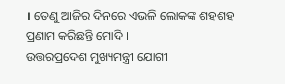। ତେଣୁ ଆଜିର ଦିନରେ ଏଭଳି ଲୋକଙ୍କ ଶହଶହ ପ୍ରଣାମ କରିଛନ୍ତି ମୋଦି ।
ଉତ୍ତରପ୍ରଦେଶ ମୁଖ୍ୟମନ୍ତ୍ରୀ ଯୋଗୀ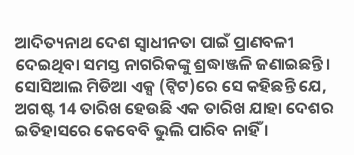ଆଦିତ୍ୟନାଥ ଦେଶ ସ୍ୱାଧୀନତା ପାଇଁ ପ୍ରାଣବଳୀ ଦେଇଥିବା ସମସ୍ତ ନାଗରିକଙ୍କୁ ଶ୍ରଦ୍ଧାଞ୍ଜଳି ଜଣାଇଛନ୍ତି। ସୋସିଆଲ ମିଡିଆ ଏକ୍ସ (ଟ୍ୱିଟ)ରେ ସେ କହିଛନ୍ତି ଯେ, ଅଗଷ୍ଟ 14 ତାରିଖ ହେଉଛି ଏକ ତାରିଖ ଯାହା ଦେଶର ଇତିହାସରେ କେବେବି ଭୁଲି ପାରିବ ନାହିଁ ।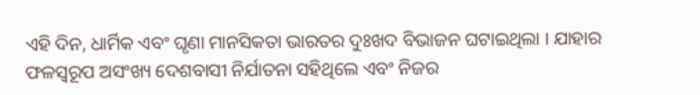ଏହି ଦିନ, ଧାର୍ମିକ ଏବଂ ଘୃଣା ମାନସିକତା ଭାରତର ଦୁଃଖଦ ବିଭାଜନ ଘଟାଇଥିଲା । ଯାହାର ଫଳସ୍ୱରୂପ ଅସଂଖ୍ୟ ଦେଶବାସୀ ନିର୍ଯାତନା ସହିଥିଲେ ଏବଂ ନିଜର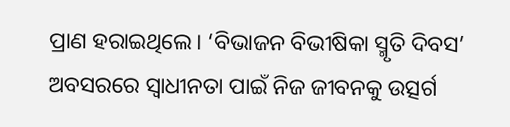ପ୍ରାଣ ହରାଇଥିଲେ। ‘ବିଭାଜନ ବିଭୀଷିକା ସ୍ମୃତି ଦିବସ’ ଅବସରରେ ସ୍ୱାଧୀନତା ପାଇଁ ନିଜ ଜୀବନକୁ ଉତ୍ସର୍ଗ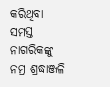କରିଥିବା ସମସ୍ତ ନାଗରିକଙ୍କୁ ନମ୍ର ଶ୍ରଦ୍ଧାଞ୍ଜଳି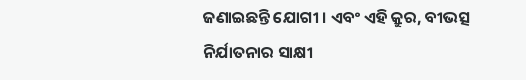ଜଣାଇଛନ୍ତି ଯୋଗୀ । ଏବଂ ଏହି କ୍ରୁର, ବୀଭତ୍ସ ନିର୍ଯାତନାର ସାକ୍ଷୀ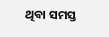ଥିବା ସମସ୍ତ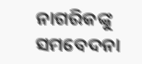ନାଗରିକଙ୍କୁ ସମବେଦନା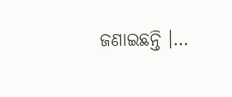ଜଣାଇଛନ୍ତି ।…